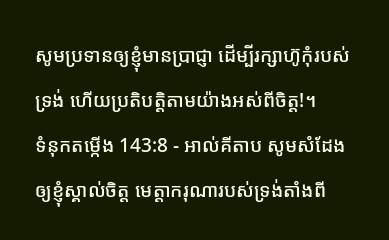សូមប្រទានឲ្យខ្ញុំមានប្រាជ្ញា ដើម្បីរក្សាហ៊ូកុំរបស់ទ្រង់ ហើយប្រតិបត្តិតាមយ៉ាងអស់ពីចិត្ត!។
ទំនុកតម្កើង 143:8 - អាល់គីតាប សូមសំដែងឲ្យខ្ញុំស្គាល់ចិត្ត មេត្តាករុណារបស់ទ្រង់តាំងពី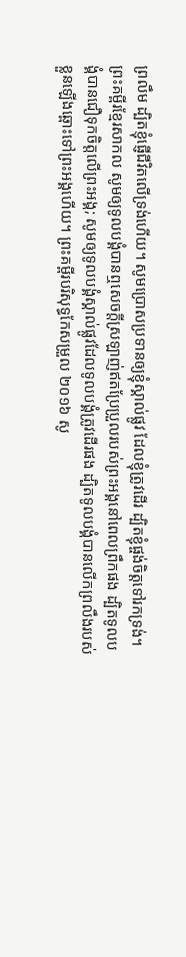ព្រលឹម ដ្បិតខ្ញុំផ្ញើជីវិតលើទ្រង់ហើយ។ សូមប្រោសប្រទានឲ្យខ្ញុំស្គាល់ផ្លូវ ដែលខ្ញុំត្រូវដើរ ដ្បិតខ្ញុំផ្ចង់ចិត្តទៅរកទ្រង់។ ព្រះគម្ពីរខ្មែរសាកល សូមឲ្យទូលបង្គំបានឮសេចក្ដីស្រឡាញ់ឥតប្រែប្រួលរបស់ព្រះអង្គនៅពេលព្រឹកផង ដ្បិតទូលបង្គំបានជឿទុកចិត្តលើព្រះអង្គ; សូមឲ្យទូលបង្គំស្គាល់ផ្លូវដែលទូលបង្គំត្រូវដើរផង ដ្បិតទូលបង្គំបានលើកព្រលឹងរបស់ខ្លួនឡើងឆ្ពោះទៅព្រះអង្គហើយ។ ព្រះគម្ពីរបរិសុទ្ធកែសម្រួល ២០១៦ សូ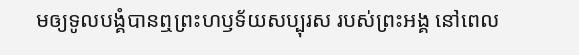មឲ្យទូលបង្គំបានឮព្រះហឫទ័យសប្បុរស របស់ព្រះអង្គ នៅពេល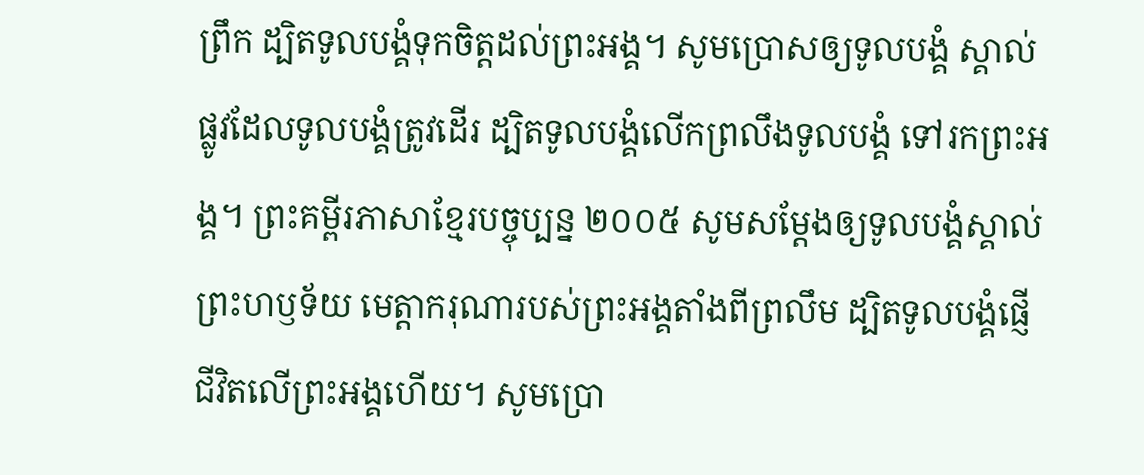ព្រឹក ដ្បិតទូលបង្គំទុកចិត្តដល់ព្រះអង្គ។ សូមប្រោសឲ្យទូលបង្គំ ស្គាល់ផ្លូវដែលទូលបង្គំត្រូវដើរ ដ្បិតទូលបង្គំលើកព្រលឹងទូលបង្គំ ទៅរកព្រះអង្គ។ ព្រះគម្ពីរភាសាខ្មែរបច្ចុប្បន្ន ២០០៥ សូមសម្តែងឲ្យទូលបង្គំស្គាល់ព្រះហឫទ័យ មេត្តាករុណារបស់ព្រះអង្គតាំងពីព្រលឹម ដ្បិតទូលបង្គំផ្ញើជីវិតលើព្រះអង្គហើយ។ សូមប្រោ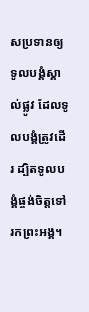សប្រទានឲ្យទូលបង្គំស្គាល់ផ្លូវ ដែលទូលបង្គំត្រូវដើរ ដ្បិតទូលបង្គំផ្ចង់ចិត្តទៅរកព្រះអង្គ។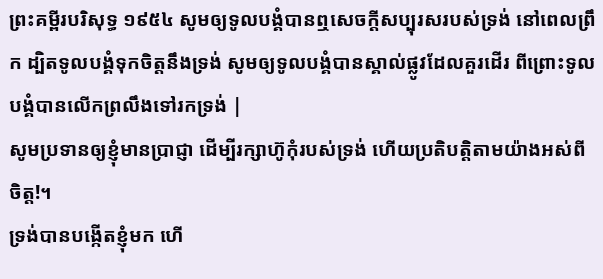ព្រះគម្ពីរបរិសុទ្ធ ១៩៥៤ សូមឲ្យទូលបង្គំបានឮសេចក្ដីសប្បុរសរបស់ទ្រង់ នៅពេលព្រឹក ដ្បិតទូលបង្គំទុកចិត្តនឹងទ្រង់ សូមឲ្យទូលបង្គំបានស្គាល់ផ្លូវដែលគួរដើរ ពីព្រោះទូលបង្គំបានលើកព្រលឹងទៅរកទ្រង់ |
សូមប្រទានឲ្យខ្ញុំមានប្រាជ្ញា ដើម្បីរក្សាហ៊ូកុំរបស់ទ្រង់ ហើយប្រតិបត្តិតាមយ៉ាងអស់ពីចិត្ត!។
ទ្រង់បានបង្កើតខ្ញុំមក ហើ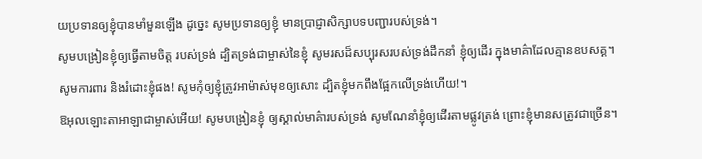យប្រទានឲ្យខ្ញុំបានមាំមួនឡើង ដូច្នេះ សូមប្រទានឲ្យខ្ញុំ មានប្រាជ្ញាសិក្សាបទបញ្ជារបស់ទ្រង់។
សូមបង្រៀនខ្ញុំឲ្យធ្វើតាមចិត្ត របស់ទ្រង់ ដ្បិតទ្រង់ជាម្ចាស់នៃខ្ញុំ សូមរសដ៏សប្បុរសរបស់ទ្រង់ដឹកនាំ ខ្ញុំឲ្យដើរ ក្នុងមាគ៌ាដែលគ្មានឧបសគ្គ។
សូមការពារ និងរំដោះខ្ញុំផង! សូមកុំឲ្យខ្ញុំត្រូវអាម៉ាស់មុខឲ្យសោះ ដ្បិតខ្ញុំមកពឹងផ្អែកលើទ្រង់ហើយ!។
ឱអុលឡោះតាអាឡាជាម្ចាស់អើយ! សូមបង្រៀនខ្ញុំ ឲ្យស្គាល់មាគ៌ារបស់ទ្រង់ សូមណែនាំខ្ញុំឲ្យដើរតាមផ្លូវត្រង់ ព្រោះខ្ញុំមានសត្រូវជាច្រើន។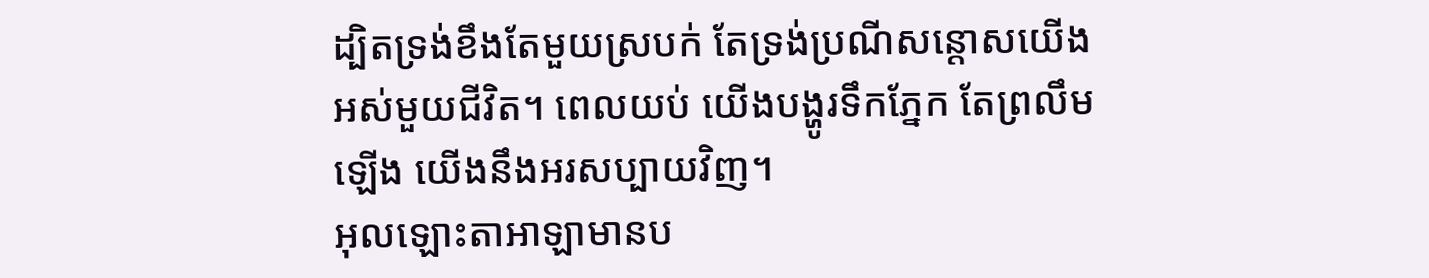ដ្បិតទ្រង់ខឹងតែមួយស្របក់ តែទ្រង់ប្រណីសន្ដោសយើងអស់មួយជីវិត។ ពេលយប់ យើងបង្ហូរទឹកភ្នែក តែព្រលឹមឡើង យើងនឹងអរសប្បាយវិញ។
អុលឡោះតាអាឡាមានប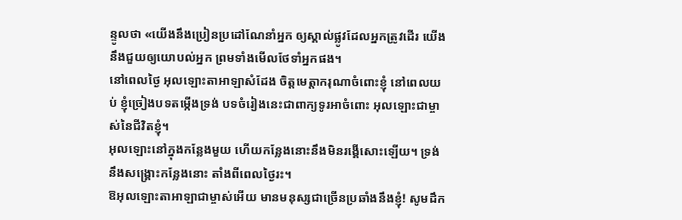ន្ទូលថា «យើងនឹងប្រៀនប្រដៅណែនាំអ្នក ឲ្យស្គាល់ផ្លូវដែលអ្នកត្រូវដើរ យើងនឹងជួយឲ្យយោបល់អ្នក ព្រមទាំងមើលថែទាំអ្នកផង។
នៅពេលថ្ងៃ អុលឡោះតាអាឡាសំដែង ចិត្តមេត្តាករុណាចំពោះខ្ញុំ នៅពេលយប់ ខ្ញុំច្រៀងបទតម្កើងទ្រង់ បទចំរៀងនេះជាពាក្យទូរអាចំពោះ អុលឡោះជាម្ចាស់នៃជីវិតខ្ញុំ។
អុលឡោះនៅក្នុងកន្លែងមួយ ហើយកន្លែងនោះនឹងមិនរង្គើសោះឡើយ។ ទ្រង់នឹងសង្គ្រោះកន្លែងនោះ តាំងពីពេលថ្ងៃរះ។
ឱអុលឡោះតាអាឡាជាម្ចាស់អើយ មានមនុស្សជាច្រើនប្រឆាំងនឹងខ្ញុំ! សូមដឹក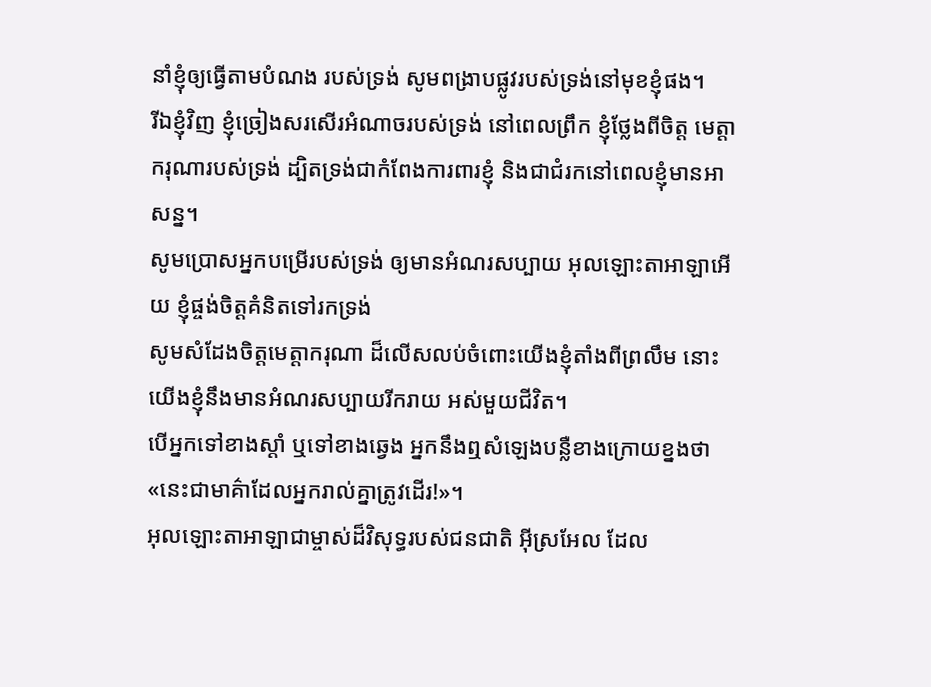នាំខ្ញុំឲ្យធ្វើតាមបំណង របស់ទ្រង់ សូមពង្រាបផ្លូវរបស់ទ្រង់នៅមុខខ្ញុំផង។
រីឯខ្ញុំវិញ ខ្ញុំច្រៀងសរសើរអំណាចរបស់ទ្រង់ នៅពេលព្រឹក ខ្ញុំថ្លែងពីចិត្ត មេត្តាករុណារបស់ទ្រង់ ដ្បិតទ្រង់ជាកំពែងការពារខ្ញុំ និងជាជំរកនៅពេលខ្ញុំមានអាសន្ន។
សូមប្រោសអ្នកបម្រើរបស់ទ្រង់ ឲ្យមានអំណរសប្បាយ អុលឡោះតាអាឡាអើយ ខ្ញុំផ្ចង់ចិត្តគំនិតទៅរកទ្រង់
សូមសំដែងចិត្តមេត្តាករុណា ដ៏លើសលប់ចំពោះយើងខ្ញុំតាំងពីព្រលឹម នោះយើងខ្ញុំនឹងមានអំណរសប្បាយរីករាយ អស់មួយជីវិត។
បើអ្នកទៅខាងស្ដាំ ឬទៅខាងឆ្វេង អ្នកនឹងឮសំឡេងបន្លឺខាងក្រោយខ្នងថា «នេះជាមាគ៌ាដែលអ្នករាល់គ្នាត្រូវដើរ!»។
អុលឡោះតាអាឡាជាម្ចាស់ដ៏វិសុទ្ធរបស់ជនជាតិ អ៊ីស្រអែល ដែល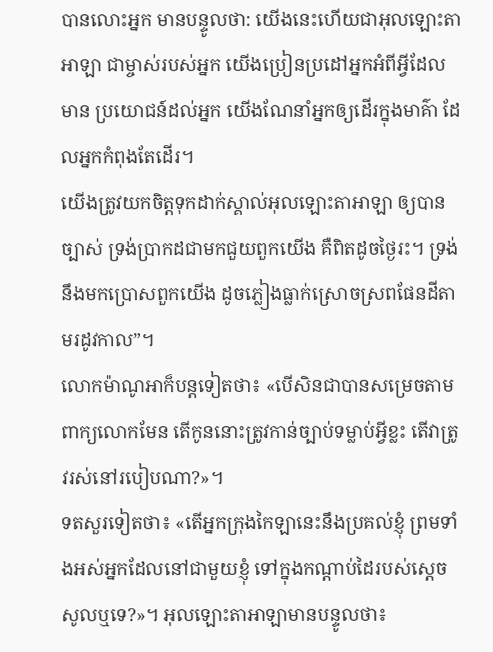បានលោះអ្នក មានបន្ទូលថា: យើងនេះហើយជាអុលឡោះតាអាឡា ជាម្ចាស់របស់អ្នក យើងប្រៀនប្រដៅអ្នកអំពីអ្វីដែលមាន ប្រយោជន៍ដល់អ្នក យើងណែនាំអ្នកឲ្យដើរក្នុងមាគ៌ា ដែលអ្នកកំពុងតែដើរ។
យើងត្រូវយកចិត្តទុកដាក់ស្គាល់អុលឡោះតាអាឡា ឲ្យបានច្បាស់ ទ្រង់ប្រាកដជាមកជួយពួកយើង គឺពិតដូចថ្ងៃរះ។ ទ្រង់នឹងមកប្រោសពួកយើង ដូចភ្លៀងធ្លាក់ស្រោចស្រពផែនដីតាមរដូវកាល”។
លោកម៉ាណូអាក៏បន្តទៀតថា៖ «បើសិនជាបានសម្រេចតាមពាក្យលោកមែន តើកូននោះត្រូវកាន់ច្បាប់ទម្លាប់អ្វីខ្លះ តើវាត្រូវរស់នៅរបៀបណា?»។
ទតសួរទៀតថា៖ «តើអ្នកក្រុងកៃឡានេះនឹងប្រគល់ខ្ញុំ ព្រមទាំងអស់អ្នកដែលនៅជាមួយខ្ញុំ ទៅក្នុងកណ្តាប់ដៃរបស់ស្តេចសូលឬទេ?»។ អុលឡោះតាអាឡាមានបន្ទូលថា៖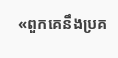«ពួកគេនឹងប្រគ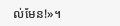ល់មែន!»។